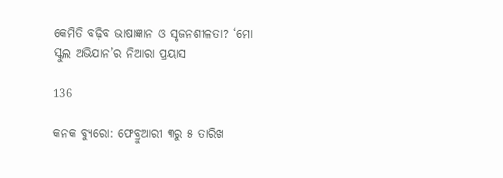କେମିତି ବଢ଼ିବ ଭାଷାଜ୍ଞାନ ଓ ସୃଜନଶୀଳତା? ‘ମୋ ସ୍କୁଲ ଅଭିଯାନ’ର ନିଆରା ପ୍ରୟାସ

136

କନକ ବ୍ୟୁରୋ: ଫେବ୍ରୁଆରୀ ୩ରୁ ୫ ତାରିଖ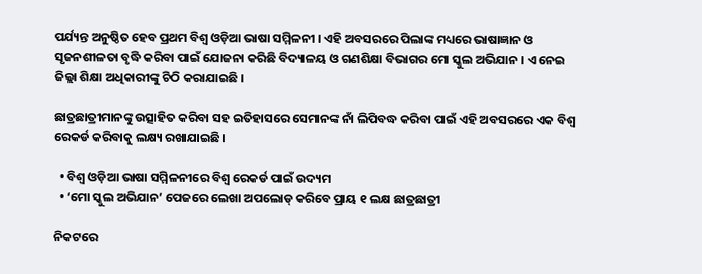ପର୍ଯ୍ୟନ୍ତ ଅନୁଷ୍ଠିତ ହେବ ପ୍ରଥମ ବିଶ୍ୱ ଓଡ଼ିଆ ଭାଷା ସମ୍ମିଳନୀ । ଏହି ଅବସରରେ ପିଲାଙ୍କ ମଧ୍ୟରେ ଭାଷାଜ୍ଞାନ ଓ ସୃଜନଶୀଳତା ବୃଦ୍ଧି କରିବା ପାଇଁ ଯୋଜନା କରିଛି ବିଦ୍ୟାଳୟ ଓ ଗଣଶିକ୍ଷା ବିଭାଗର ମୋ ସ୍କୁଲ ଅଭିଯାନ । ଏ ନେଇ ଜିଲ୍ଲା ଶିକ୍ଷା ଅଧିକାରୀଙ୍କୁ ଚିଠି କରାଯାଇଛି ।

ଛାତ୍ରଛାତ୍ରୀମାନଙ୍କୁ ଉତ୍ସାହିତ କରିବା ସହ ଇତିହାସରେ ସେମାନଙ୍କ ନାଁ ଲିପିବଦ୍ଧ କରିବା ପାଇଁ ଏହି ଅବସରରେ ଏକ ବିଶ୍ୱ ରେକର୍ଡ କରିବାକୁ ଲକ୍ଷ୍ୟ ରଖାଯାଇଛି ।

  • ବିଶ୍ୱ ଓଡ଼ିଆ ଭାଷା ସମ୍ମିଳନୀରେ ବିଶ୍ୱ ରେକର୍ଡ ପାଇଁ ଉଦ୍ୟମ
  • ‘ମୋ ସ୍କୁଲ ଅଭିଯାନ’ ପେଜରେ ଲେଖା ଅପଲୋଡ୍ କରିବେ ପ୍ରାୟ ୧ ଲକ୍ଷ ଛାତ୍ରଛାତ୍ରୀ

ନିକଟରେ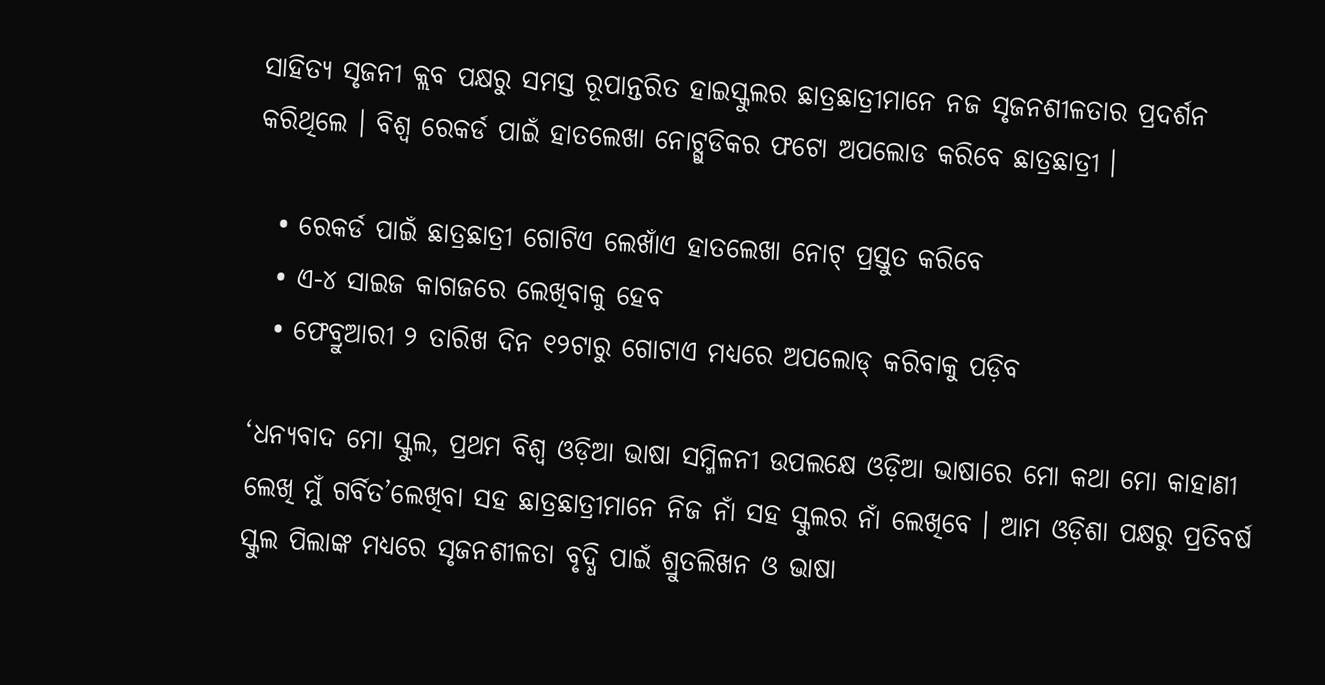ସାହିତ୍ୟ ସୃଜନୀ କ୍ଲବ ପକ୍ଷରୁ ସମସ୍ତ ରୂପାନ୍ତରିତ ହାଇସ୍କୁଲର ଛାତ୍ରଛାତ୍ରୀମାନେ ନଜ ସୃଜନଶୀଳତାର ପ୍ରଦର୍ଶନ କରିଥିଲେ । ବିଶ୍ୱ ରେକର୍ଡ ପାଇଁ ହାତଲେଖା ନୋଟ୍ଗୁଡିକର ଫଟୋ ଅପଲୋଡ କରିବେ ଛାତ୍ରଛାତ୍ରୀ ।

  • ରେକର୍ଡ ପାଇଁ ଛାତ୍ରଛାତ୍ରୀ ଗୋଟିଏ ଲେଖାଁଏ ହାତଲେଖା ନୋଟ୍ ପ୍ରସ୍ତୁତ କରିବେ
  • ଏ-୪ ସାଇଜ କାଗଜରେ ଲେଖିବାକୁ ହେବ
  • ଫେବ୍ରୁଆରୀ ୨ ତାରିଖ ଦିନ ୧୨ଟାରୁ ଗୋଟାଏ ମଧ୍ୟରେ ଅପଲୋଡ୍ କରିବାକୁ ପଡ଼ିବ

‘ଧନ୍ୟବାଦ ମୋ ସ୍କୁଲ, ପ୍ରଥମ ବିଶ୍ୱ ଓଡ଼ିଆ ଭାଷା ସମ୍ମିଳନୀ ଉପଲକ୍ଷେ ଓଡ଼ିଆ ଭାଷାରେ ମୋ କଥା ମୋ କାହାଣୀ ଲେଖି ମୁଁ ଗର୍ବିତ’ଲେଖିବା ସହ ଛାତ୍ରଛାତ୍ରୀମାନେ ନିଜ ନାଁ ସହ ସ୍କୁଲର ନାଁ ଲେଖିବେ । ଆମ ଓଡ଼ିଶା ପକ୍ଷରୁ ପ୍ରତିବର୍ଷ ସ୍କୁଲ ପିଲାଙ୍କ ମଧ୍ୟରେ ସୃଜନଶୀଳତା ବୃଦ୍ଧି ପାଇଁ ଶ୍ରୁତଲିଖନ ଓ ଭାଷା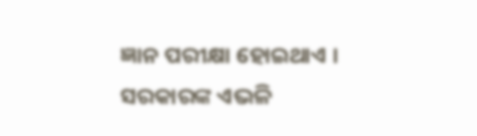ଜ୍ଞାନ ପରୀକ୍ଷା ହୋଇଥାଏ । ସରକାରଙ୍କ ଏଭଳି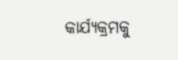କାର୍ଯ୍ୟକ୍ରମକୁ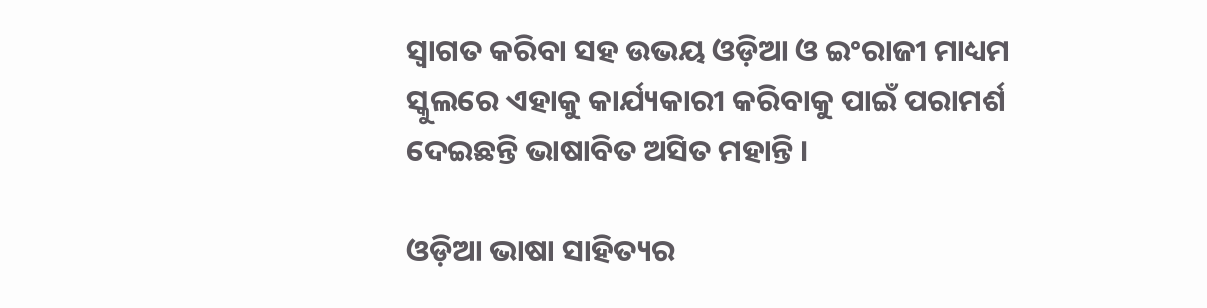ସ୍ୱାଗତ କରିବା ସହ ଉଭୟ ଓଡ଼ିଆ ଓ ଇଂରାଜୀ ମାଧ୍ୟମ ସ୍କୁଲରେ ଏହାକୁ କାର୍ଯ୍ୟକାରୀ କରିବାକୁ ପାଇଁ ପରାମର୍ଶ ଦେଇଛନ୍ତି ଭାଷାବିତ ଅସିତ ମହାନ୍ତି ।

ଓଡ଼ିଆ ଭାଷା ସାହିତ୍ୟର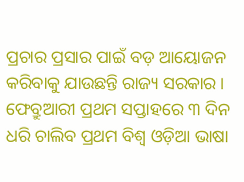ପ୍ରଚାର ପ୍ରସାର ପାଇଁ ବଡ଼ ଆୟୋଜନ କରିବାକୁ ଯାଉଛନ୍ତି ରାଜ୍ୟ ସରକାର । ଫେବ୍ରୁଆରୀ ପ୍ରଥମ ସପ୍ତାହରେ ୩ ଦିନ ଧରି ଚାଲିବ ପ୍ରଥମ ବିଶ୍ୱ ଓଡ଼ିଆ ଭାଷା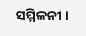ସମ୍ମିଳନୀ ।